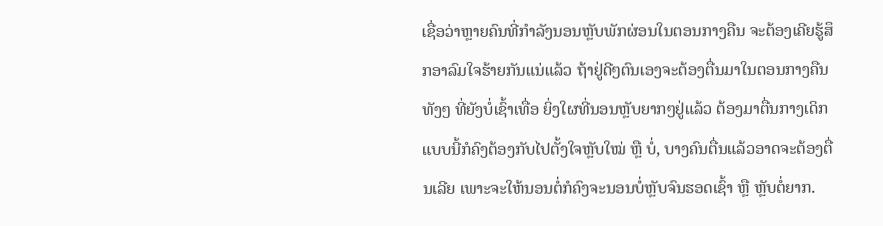ເຊື່ອວ່າຫຼາຍຄົນທີ່ກຳລັງນອນຫຼັບພັກຜ່ອນໃນຕອນກາງຄືນ ຈະຕ້ອງເຄີຍຮູ້ສຶກອາລົມໃຈຮ້າຍກັນແນ່ແລ້ວ ຖ້າຢູ່ດີໆຕົນເອງຈະຕ້ອງຕື່ນມາໃນຕອນກາງຄືນທັງໆ ທີ່ຍັງບໍ່ເຊົ້າເທື່ອ ຍິ່ງໃຜທີ່ນອນຫຼັບຍາກໆຢູ່ແລ້ວ ຕ້ອງມາຕື່ນກາງເດິກແບບນີ້ກໍຄົງຕ້ອງກັບໄປຕັ້ງໃຈຫຼັບໃໝ່ ຫຼື ບໍ່, ບາງຄົນຕື່ນແລ້ວອາດຈະຕ້ອງຕື່ນເລີຍ ເພາະຈະໃຫ້ນອນຕໍ່ກໍຄົງຈະນອນບໍ່ຫຼັບຈົນຮອດເຊົ້າ ຫຼື ຫຼັບຕໍ່ຍາກ.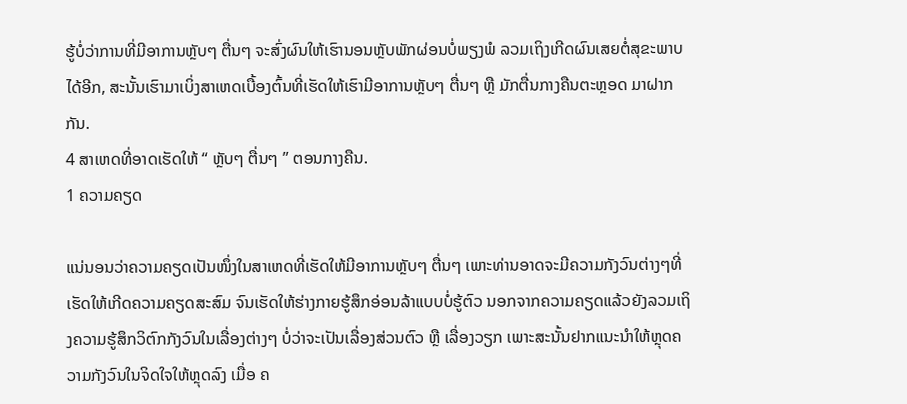ຮູ້ບໍ່ວ່າການທີ່ມີອາການຫຼັບໆ ຕື່ນໆ ຈະສົ່ງຜົນໃຫ້ເຮົານອນຫຼັບພັກຜ່ອນບໍ່ພຽງພໍ ລວມເຖິງເກີດຜົນເສຍຕໍ່ສຸຂະພາບໄດ້ອີກ, ສະນັ້ນເຮົາມາເບິ່ງສາເຫດເບື້ອງຕົ້ນທີ່ເຮັດໃຫ້ເຮົາມີອາການຫຼັບໆ ຕື່ນໆ ຫຼື ມັກຕື່ນກາງຄືນຕະຫຼອດ ມາຝາກກັນ.
4 ສາເຫດທີ່ອາດເຮັດໃຫ້ “ ຫຼັບໆ ຕື່ນໆ ” ຕອນກາງຄືນ.
1 ຄວາມຄຽດ

ແນ່ນອນວ່າຄວາມຄຽດເປັນໜຶ່ງໃນສາເຫດທີ່ເຮັດໃຫ້ມີອາການຫຼັບໆ ຕື່ນໆ ເພາະທ່ານອາດຈະມີຄວາມກັງວົນຕ່າງໆທີ່ເຮັດໃຫ້ເກີດຄວາມຄຽດສະສົມ ຈົນເຮັດໃຫ້ຮ່າງກາຍຮູ້ສຶກອ່ອນລ້າແບບບໍ່ຮູ້ຕົວ ນອກຈາກຄວາມຄຽດແລ້ວຍັງລວມເຖິງຄວາມຮູ້ສຶກວິຕົກກັງວົນໃນເລື່ອງຕ່າງໆ ບໍ່ວ່າຈະເປັນເລື່ອງສ່ວນຕົວ ຫຼື ເລື່ອງວຽກ ເພາະສະນັ້ນຢາກແນະນຳໃຫ້ຫຼຸດຄວາມກັງວົນໃນຈິດໃຈໃຫ້ຫຼຸດລົງ ເມື່ອ ຄ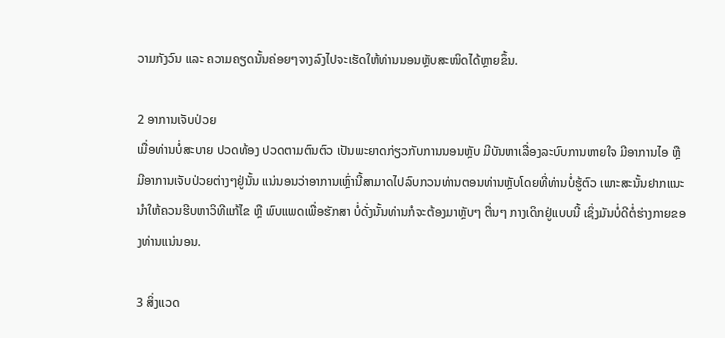ວາມກັງວົນ ແລະ ຄວາມຄຽດນັ້ນຄ່ອຍໆຈາງລົງໄປຈະເຮັດໃຫ້ທ່ານນອນຫຼັບສະໜິດໄດ້ຫຼາຍຂຶ້ນ.

2 ອາການເຈັບປ່ວຍ
ເມື່ອທ່ານບໍ່ສະບາຍ ປວດທ້ອງ ປວດຕາມຕົນຕົວ ເປັນພະຍາດກ່ຽວກັບການນອນຫຼັບ ມີບັນຫາເລື່ອງລະບົບການຫາຍໃຈ ມີອາການໄອ ຫຼື ມີອາການເຈັບປ່ວຍຕ່າງໆຢູ່ນັ້ນ ແນ່ນອນວ່າອາການເຫຼົ່ານີ້ສາມາດໄປລົບກວນທ່ານຕອນທ່ານຫຼັບໂດຍທີ່ທ່ານບໍ່ຮູ້ຕົວ ເພາະສະນັ້ນຢາກແນະນຳໃຫ້ຄວນຮີບຫາວິທີແກ້ໄຂ ຫຼື ພົບແພດເພື່ອຮັກສາ ບໍ່ດັ່ງນັ້ນທ່ານກໍຈະຕ້ອງມາຫຼັບໆ ຕື່ນໆ ກາງເດິກຢູ່ແບບນີ້ ເຊິ່ງມັນບໍ່ດີຕໍ່ຮ່າງກາຍຂອງທ່ານແນ່ນອນ.

3 ສິ່ງແວດ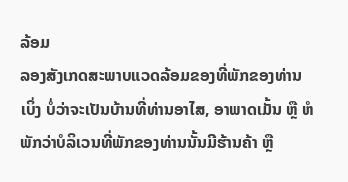ລ້ອມ
ລອງສັງເກດສະພາບແວດລ້ອມຂອງທີ່ພັກຂອງທ່ານເບິ່ງ ບໍ່ວ່າຈະເປັນບ້ານທີ່ທ່ານອາໄສ, ອາພາດເມັ້ນ ຫຼື ຫໍພັກວ່າບໍລິເວນທີ່ພັກຂອງທ່ານນັ້ນມີຮ້ານຄ້າ ຫຼື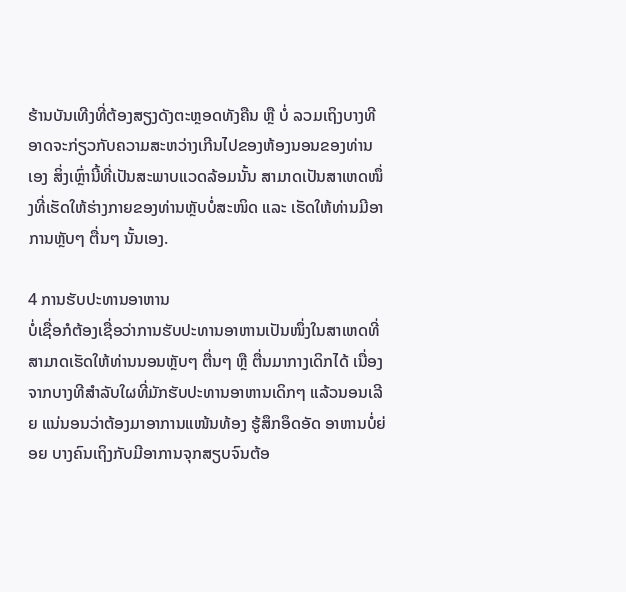ຮ້ານບັນເທີງທີ່ຕ້ອງສຽງດັງຕະຫຼອດທັງຄືນ ຫຼື ບໍ່ ລວມເຖິງບາງທີອາດຈະກ່ຽວກັບຄວາມສະຫວ່າງເກີນໄປຂອງຫ້ອງນອນຂອງທ່ານເອງ ສິ່ງເຫຼົ່ານີ້ທີ່ເປັນສະພາບແວດລ້ອມນັ້ນ ສາມາດເປັນສາເຫດໜຶ່ງທີ່ເຮັດໃຫ້ຮ່າງກາຍຂອງທ່ານຫຼັບບໍ່ສະໜິດ ແລະ ເຮັດໃຫ້ທ່ານມີອາການຫຼັບໆ ຕື່ນໆ ນັ້ນເອງ.

4 ການຮັບປະທານອາຫານ
ບໍ່ເຊື່ອກໍຕ້ອງເຊື່ອວ່າການຮັບປະທານອາຫານເປັນໜຶ່ງໃນສາເຫດທີ່ສາມາດເຮັດໃຫ້ທ່ານນອນຫຼັບໆ ຕື່ນໆ ຫຼື ຕື່ນມາກາງເດິກໄດ້ ເນື່ອງຈາກບາງທີສຳລັບໃຜທີ່ມັກຮັບປະທານອາຫານເດິກໆ ແລ້ວນອນເລີຍ ແນ່ນອນວ່າຕ້ອງມາອາການແໜ້ນທ້ອງ ຮູ້ສຶກອຶດອັດ ອາຫານບໍ່ຍ່ອຍ ບາງຄົນເຖິງກັບມີອາການຈຸກສຽບຈົນຕ້ອ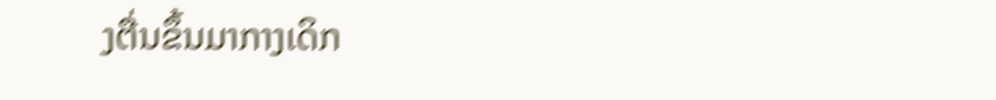ງຕື່ນຂຶ້ນມາກາງເດິກ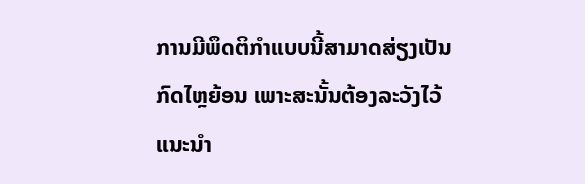ການມີພຶດຕິກຳແບບນີ້ສາມາດສ່ຽງເປັນກົດໄຫຼຍ້ອນ ເພາະສະນັ້ນຕ້ອງລະວັງໄວ້ ແນະນຳ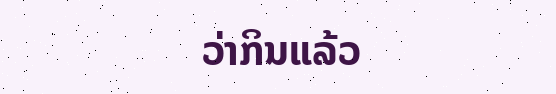ວ່າກິນແລ້ວ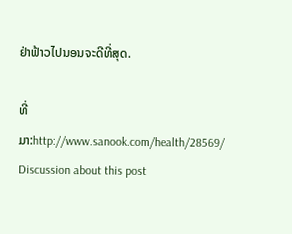ຢ່າຟ້າວໄປນອນຈະດີທີ່ສຸດ.

ທີ່ມາ:http://www.sanook.com/health/28569/
Discussion about this post